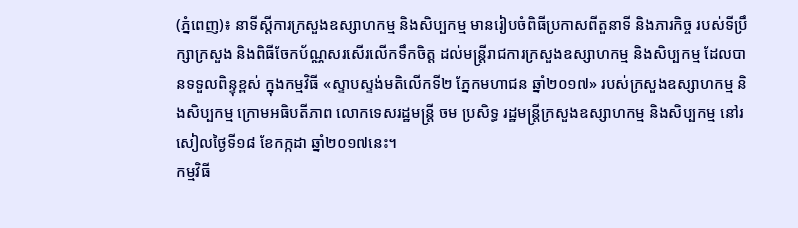(ភ្នំពេញ)៖ នាទីស្តីការក្រសួងឧស្សាហកម្ម និងសិប្បកម្ម មានរៀបចំពិធីប្រកាសពីតួនាទី និងភារកិច្ច របស់ទីប្រឹក្សាក្រសួង និងពិធីចែកប័ណ្ណសរសើរលើកទឹកចិត្ត ដល់មន្ត្រីរាជការក្រសួងឧស្សាហកម្ម និងសិប្បកម្ម ដែលបានទទួលពិន្ទុខ្ពស់ ក្នុងកម្មវិធី «ស្ទាបស្ទង់មតិលើកទី២ ភ្នែកមហាជន ឆ្នាំ២០១៧» របស់ក្រសួងឧស្សាហកម្ម និងសិប្បកម្ម ក្រោមអធិបតីភាព លោកទេសរដ្ឋមន្ត្រី ចម ប្រសិទ្ធ រដ្ឋមន្ត្រីក្រសួងឧស្សាហកម្ម និងសិប្បកម្ម នៅរសៀលថ្ងៃទី១៨ ខែកក្កដា ឆ្នាំ២០១៧នេះ។
កម្មវិធី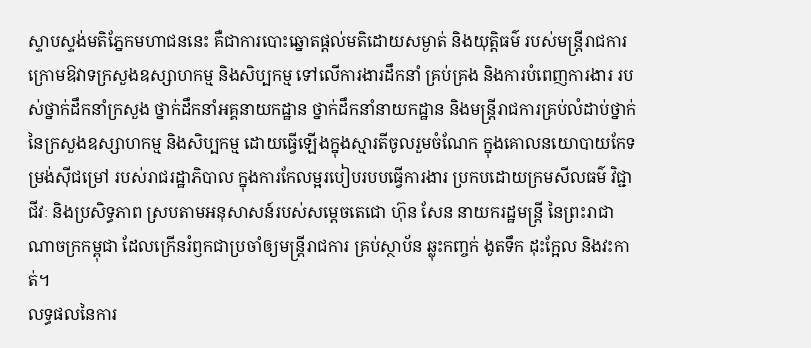ស្ទាបស្ទង់មតិភ្នែកមហាជននេះ គឺជាការបោះឆ្នោតផ្តល់មតិដោយសម្ងាត់ និងយុត្តិធម៌ របស់មន្រ្តីរាជការ ក្រោមឱវាទក្រសួងឧស្សាហកម្ម និងសិប្បកម្ម ទៅលើការងារដឹកនាំ គ្រប់គ្រង និងការបំពេញការងារ របស់ថ្នាក់ដឹកនាំក្រសួង ថ្នាក់ដឹកនាំអគ្គនាយកដ្ឋាន ថ្នាក់ដឹកនាំនាយកដ្ឋាន និងមន្រ្តីរាជការគ្រប់លំដាប់ថ្នាក់ នៃក្រសួងឧស្សាហកម្ម និងសិប្បកម្ម ដោយធ្វើឡើងក្នុងស្មារតីចូលរួមចំណែក ក្នុងគោលនយោបាយកែទម្រង់ស៊ីជម្រៅ របស់រាជរដ្ឋាភិបាល ក្នុងការកែលម្អរបៀបរបបធ្វើការងារ ប្រកបដោយក្រមសីលធម៌ វិជ្ជាជីវៈ និងប្រសិទ្ធភាព ស្របតាមអនុសាសន៍របស់សម្តេចតេជោ ហ៊ុន សែន នាយករដ្ឋមន្រ្តី នៃព្រះរាជាណាចក្រកម្ពុជា ដែលក្រើនរំឭកជាប្រចាំឲ្យមន្រ្តីរាជការ គ្រប់ស្ថាប័ន ឆ្លុះកញ្ចក់ ងូតទឹក ដុះក្អែល និងវះកាត់។
លទ្ធផលនៃការ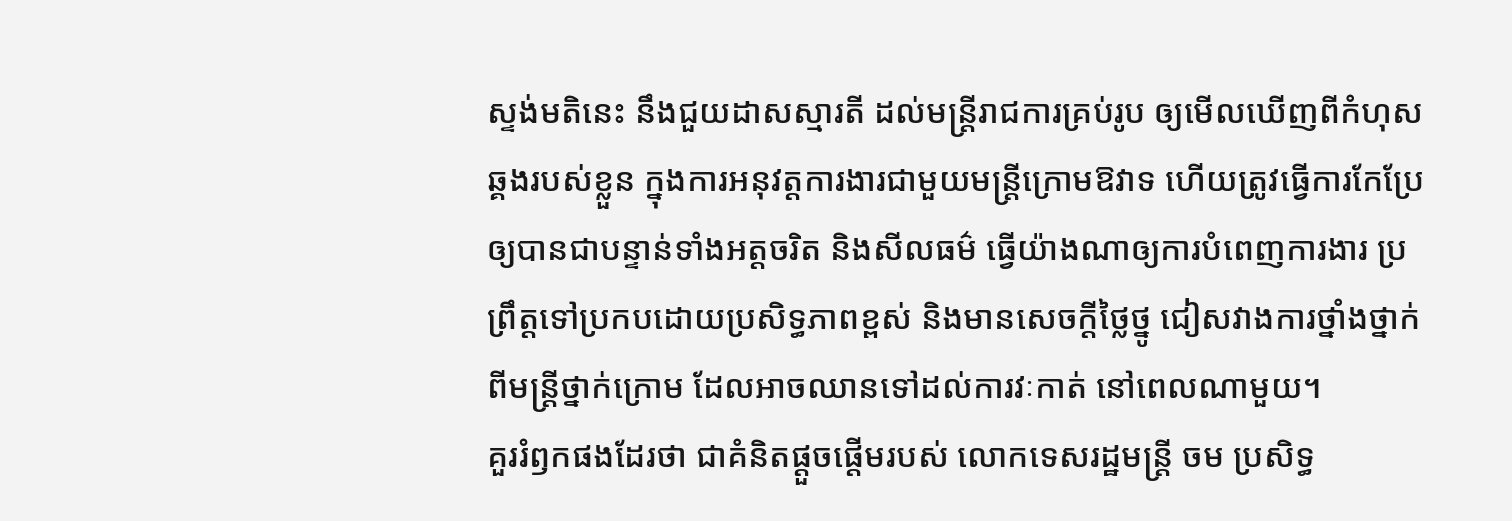ស្ទង់មតិនេះ នឹងជួយដាសស្មារតី ដល់មន្រ្តីរាជការគ្រប់រូប ឲ្យមើលឃើញពីកំហុសឆ្គងរបស់ខ្លួន ក្នុងការអនុវត្តការងារជាមួយមន្ត្រីក្រោមឱវាទ ហើយត្រូវធ្វើការកែប្រែ ឲ្យបានជាបន្ទាន់ទាំងអត្តចរិត និងសីលធម៌ ធ្វើយ៉ាងណាឲ្យការបំពេញការងារ ប្រព្រឹត្តទៅប្រកបដោយប្រសិទ្ធភាពខ្ពស់ និងមានសេចក្តីថ្លៃថ្នូ ជៀសវាងការថ្នាំងថ្នាក់ពីមន្រ្តីថ្នាក់ក្រោម ដែលអាចឈានទៅដល់ការវៈកាត់ នៅពេលណាមួយ។
គួររំឭកផងដែរថា ជាគំនិតផ្តួចផ្តើមរបស់ លោកទេសរដ្ឋមន្ត្រី ចម ប្រសិទ្ធ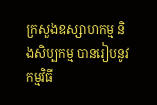ក្រសួងឧស្សាហកម្ម និងសិប្បកម្ម បានរៀបនូវកម្មវិធី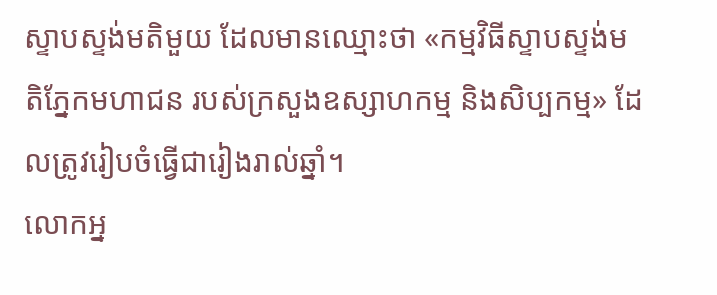ស្ទាបស្ទង់មតិមួយ ដែលមានឈ្មោះថា «កម្មវិធីស្ទាបស្ទង់មតិភ្នែកមហាជន របស់ក្រសួងឧស្សាហកម្ម និងសិប្បកម្ម» ដែលត្រូវរៀបចំធ្វើជារៀងរាល់ឆ្នាំ។
លោកអ្ន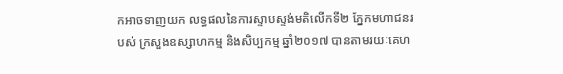កអាចទាញយក លទ្ធផលនៃការស្ទាបស្ទង់មតិលើកទី២ ភ្នែកមហាជនរបស់ ក្រសួងឧស្សាហកម្ម និងសិប្បកម្ម ឆ្នាំ២០១៧ បានតាមរយៈគេហ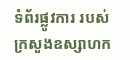ទំព័រផ្លូវការ របស់ក្រសួងឧស្សាហក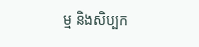ម្ម និងសិប្បក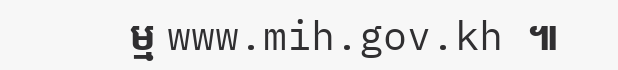ម្ម www.mih.gov.kh ៕